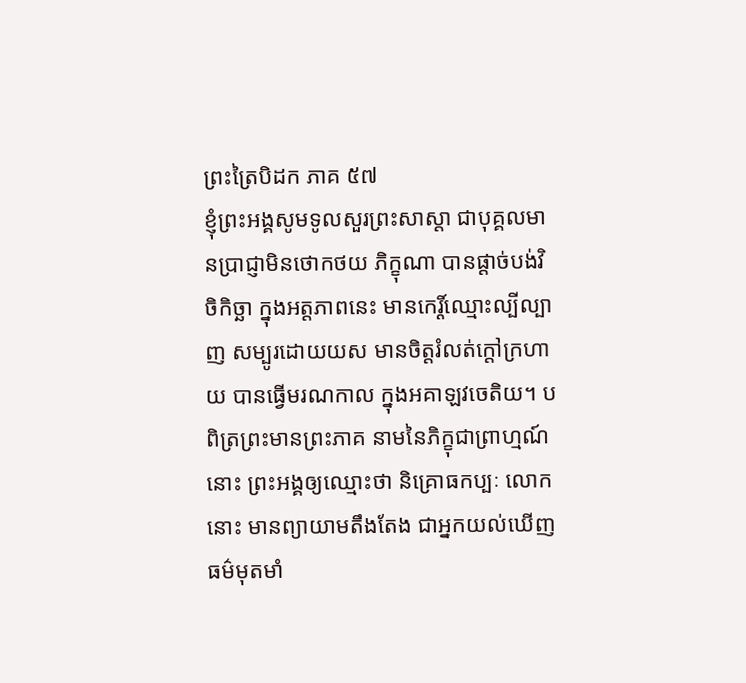ព្រះត្រៃបិដក ភាគ ៥៧
ខ្ញុំព្រះអង្គសូមទូលសួរព្រះសាស្ដា ជាបុគ្គលមានប្រាជ្ញាមិនថោកថយ ភិក្ខុណា បានផ្ដាច់បង់វិចិកិច្ឆា ក្នុងអត្តភាពនេះ មានកេរ្ដិ៍ឈ្មោះល្បីល្បាញ សម្បូរដោយយស មានចិត្តរំលត់ក្ដៅក្រហាយ បានធ្វើមរណកាល ក្នុងអគាឡវចេតិយ។ បពិត្រព្រះមានព្រះភាគ នាមនៃភិក្ខុជាព្រាហ្មណ៍នោះ ព្រះអង្គឲ្យឈ្មោះថា និគ្រោធកប្បៈ លោកនោះ មានព្យាយាមតឹងតែង ជាអ្នកយល់ឃើញធម៌មុតមាំ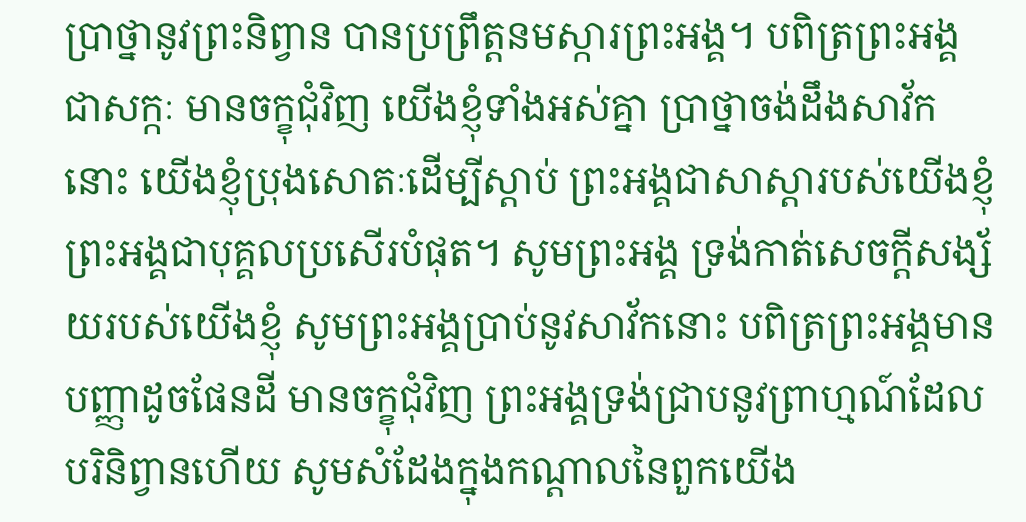ប្រាថ្នានូវព្រះនិព្វាន បានប្រព្រឹត្តនមស្ការព្រះអង្គ។ បពិត្រព្រះអង្គជាសក្កៈ មានចក្ខុជុំវិញ យើងខ្ញុំទាំងអស់គ្នា ប្រាថ្នាចង់ដឹងសាវ័កនោះ យើងខ្ញុំប្រុងសោតៈដើម្បីស្ដាប់ ព្រះអង្គជាសាស្ដារបស់យើងខ្ញុំ ព្រះអង្គជាបុគ្គលប្រសើរបំផុត។ សូមព្រះអង្គ ទ្រង់កាត់សេចក្ដីសង្ស័យរបស់យើងខ្ញុំ សូមព្រះអង្គប្រាប់នូវសាវ័កនោះ បពិត្រព្រះអង្គមានបញ្ញាដូចផែនដី មានចក្ខុជុំវិញ ព្រះអង្គទ្រង់ជា្របនូវព្រាហ្មណ៍ដែលបរិនិព្វានហើយ សូមសំដែងក្នុងកណ្តាលនៃពួកយើង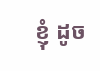ខ្ញុំ ដូច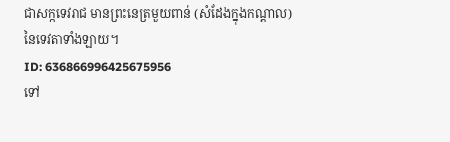ជាសក្កទេវរាជ មានព្រះនេត្រមួយពាន់ (សំដែងក្នុងកណ្ដាល) នៃទេវតាទាំងឡាយ។
ID: 636866996425675956
ទៅ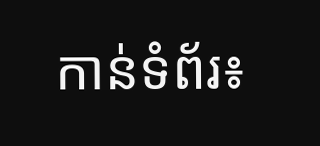កាន់ទំព័រ៖